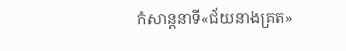កំសាន្ដនាទី«ជ័យនាងគ្រត»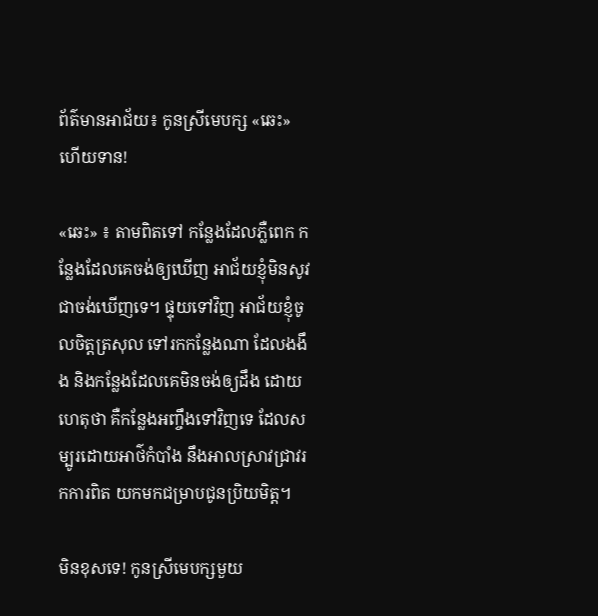ព័ត៌មានអាជ័យ៖ កូនស្រីមេបក្ស «ឆេះ»ហើយទាន!

«ឆេះ» ៖ តាមពិតទៅ កន្លែងដែលភ្លឺពេក កន្លែងដែលគេចង់ឲ្យឃើញ អាជ័យខ្ញុំមិនសូវជាចង់ឃើញទេ។ ផ្ទុយទៅវិញ អាជ័យខ្ញុំចូលចិត្តត្រសុល ទៅរកកន្លែងណា ដែលងងឹង និងកន្លែងដែលគេមិនចង់ឲ្យដឹង ដោយហេតុថា គឺកន្លែងអញ្ចឹងទៅវិញទេ ដែលសម្បូរដោយអាថ៌កំបាំង នឹងអាលស្រាវជ្រាវរកការពិត យកមកជម្រាបជូនប្រិយមិត្ត។

មិនខុសទេ! កូនស្រីមេបក្សមួយ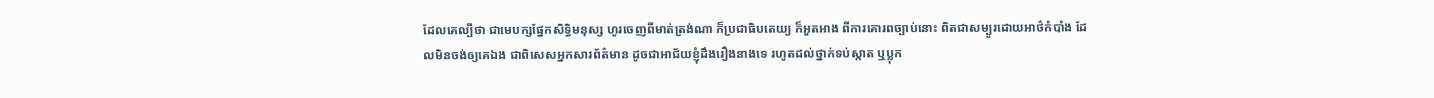ដែលគេល្បីថា ជាមេបក្សផ្នែកសិទ្ធិមនុស្ស ហូរចេញពីមាត់ត្រង់ណា ក៏ប្រជាធិបតេយ្យ ក៏អួតអាង ពីការគោរពច្បាប់នោះ ពិតជាសម្បូរដោយអាថ៌កំបាំង ដែលមិនចង់ឲ្យគេឯង ជាពិសេសអ្នកសារព័ត៌មាន ដូចជាអាជ័យខ្ញុំដឹងរឿងនាងទេ រហូតដល់ថ្នាក់ទប់ស្កាត ឬប្លុក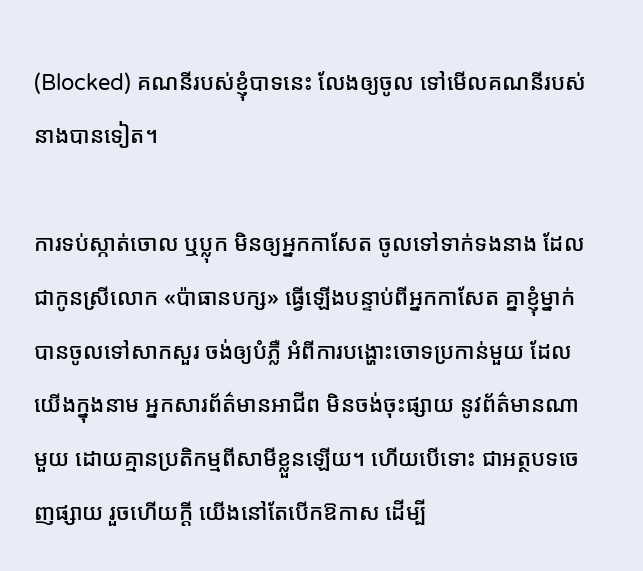(Blocked) គណនីរបស់ខ្ញុំបាទនេះ លែងឲ្យចូល ទៅមើលគណនីរបស់នាងបានទៀត។

ការទប់ស្កាត់ចោល ឬប្លុក មិនឲ្យអ្នកកាសែត ចូលទៅទាក់ទងនាង ដែលជាកូនស្រីលោក «ប៉ាធានបក្ស» ធ្វើឡើងបន្ទាប់ពីអ្នកកាសែត គ្នាខ្ញុំម្នាក់ បានចូលទៅសាកសួរ ចង់ឲ្យបំភ្លឺ អំពីការបង្ហោះចោទប្រកាន់មួយ ដែលយើងក្នុងនាម អ្នកសារព័ត៌មានអាជីព មិនចង់ចុះផ្សាយ នូវព័ត៌មានណាមួយ ដោយគ្មានប្រតិកម្មពីសាមីខ្លួនឡើយ។ ហើយបើទោះ ជាអត្ថបទចេញផ្សាយ រួចហើយក្ដី យើងនៅតែបើកឱកាស ដើម្បី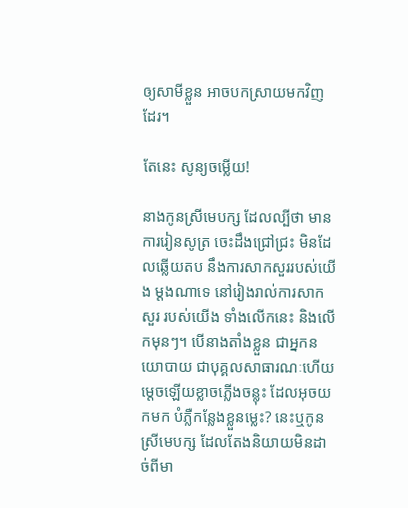ឲ្យសាមីខ្លួន អាចបកស្រាយមកវិញដែរ។

តែនេះ សូន្យចម្លើយ!

នាងកូនស្រីមេបក្ស ដែលល្បីថា មានការរៀនសូត្រ ចេះដឹងជ្រៅជ្រះ មិនដែលឆ្លើយតប នឹងការសាកសួររបស់យើង ម្ដងណាទេ នៅរៀងរាល់ការសាកសួរ របស់យើង ទាំងលើកនេះ និងលើកមុនៗ។ បើនាងតាំងខ្លួន ជាអ្នកនយោបាយ ជាបុគ្គលសាធារណៈហើយ ម្ដេចឡើយខ្លាចភ្លើងចន្លុះ ដែលអុចយកមក បំភ្លឺកន្លែងខ្លួនម្លេះ? នេះឬកូនស្រីមេបក្ស ដែលតែងនិយាយមិនដាច់ពីមា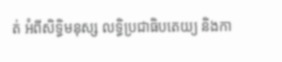ត់ អំពីសិទ្ធិមនុស្ស លទ្ធិប្រជាធិបតេយ្យ និងកា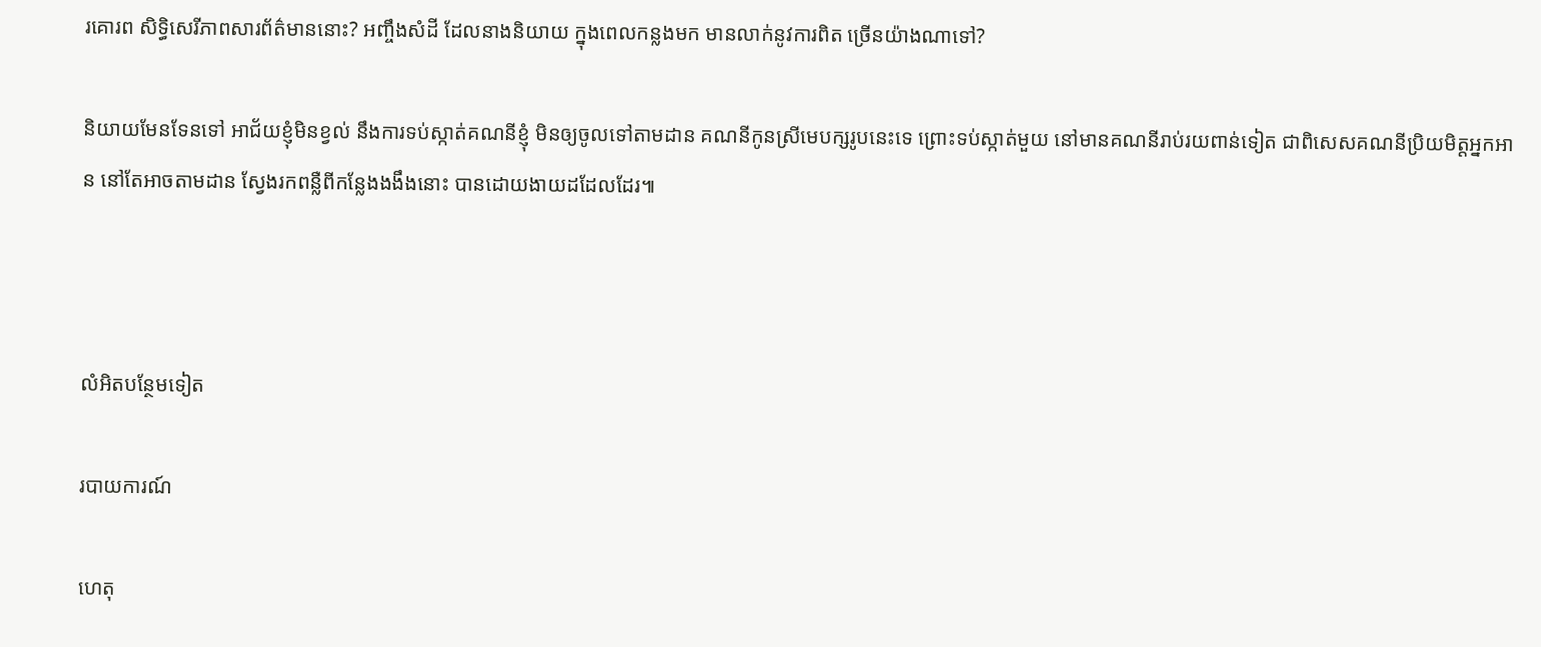រគោរព សិទ្ធិសេរីភាពសារព័ត៌មាននោះ? អញ្ចឹងសំដី ដែលនាងនិយាយ ក្នុងពេលកន្លងមក មានលាក់នូវការពិត ច្រើនយ៉ាងណាទៅ?

និយាយមែនទែនទៅ អាជ័យខ្ញុំមិនខ្វល់ នឹងការទប់ស្កាត់គណនីខ្ញុំ មិនឲ្យចូលទៅតាមដាន គណនីកូនស្រីមេបក្សរូបនេះទេ ព្រោះទប់ស្កាត់មួយ នៅមានគណនីរាប់រយពាន់ទៀត ជាពិសេសគណនីប្រិយមិត្តអ្នកអាន នៅតែអាចតាមដាន ស្វែងរកពន្លឺពីកន្លែងងងឹងនោះ បានដោយងាយដដែលដែរ៕



លំអិតបន្ថែមទៀត

របាយការណ៍

ហេតុ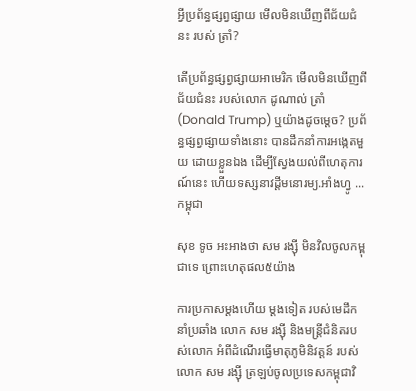អ្វីប្រព័ន្ធផ្សព្វផ្សាយ មើលមិនឃើញពីជ័យជំនះ របស់ ត្រាំ?

តើប្រព័ន្ធផ្សព្វផ្សាយអាមេរិក មើលមិនឃើញពីជ័យជំនះ របស់លោក ដូណាល់ ត្រាំ (Donald Trump) ឬយ៉ាងដូចម្ដេច? ប្រព័ន្ធផ្សព្វផ្សាយទាំងនោះ បានដឹកនាំការអង្កេតមួយ ដោយខ្លួនឯង ដើម្បីស្វែងយល់ពីហេតុការណ៍នេះ ហើយទស្សនាវដ្ដីមនោរម្យ.អាំងហ្វូ ...
កម្ពុជា

សុខ ទូច អះអាងថា សម រង្ស៊ី មិនវិលចូលកម្ពុជាទេ ព្រោះហេតុផល៥យ៉ាង

ការប្រកាសម្ដងហើយ ម្ដងទៀត របស់មេដឹកនាំប្រឆាំង លោក សម រង្ស៊ី និងមន្ត្រីជំនិតរបស់លោក អំពីដំណើរធ្វើមាតុភូមិនិវត្តន៍ របស់លោក សម រង្ស៊ី ត្រឡប់ចូលប្រទេសកម្ពុជាវិ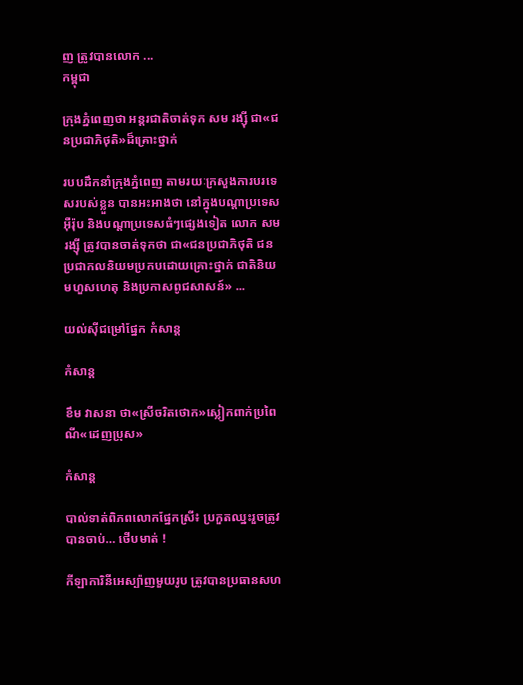ញ ត្រូវបានលោក ...
កម្ពុជា

ក្រុងភ្នំពេញថា អន្តរជាតិចាត់ទុក សម រង្ស៊ី ជា«ជនប្រជាភិថុតិ»ដ៏គ្រោះថ្នាក់

របបដឹកនាំក្រុងភ្នំពេញ តាមរយៈក្រសួងការបរទេសរបស់ខ្លួន បានអះអាងថា នៅក្នុងបណ្ដាប្រទេសអ៊ឺរ៉ុប និងបណ្ដាប្រទេសធំៗផ្សេងទៀត លោក សម រង្ស៊ី ត្រូវបានចាត់ទុកថា ជា«ជនប្រជាភិថុតិ ជនប្រជាកលនិយមប្រកបដោយគ្រោះថ្នាក់ ជាតិនិយមហួសហេតុ និងប្រកាសពូជសាសន៍» ...

យល់ស៊ីជម្រៅផ្នែក កំសាន្ដ

កំសាន្ដ

ខឹម វាសនា ថា«ស្រីចរិតថោក»ស្លៀកពាក់ប្រពៃណី«ដេញប្រុស»

កំសាន្ដ

បាល់ទាត់ពិភពលោកផ្នែកស្រី៖ ប្រកួតឈ្នះរួចត្រូវបានចាប់… ថើបមាត់ !

កីឡាការិនីអេស្ប៉ាញមួយរូប ត្រូវបានប្រធានសហ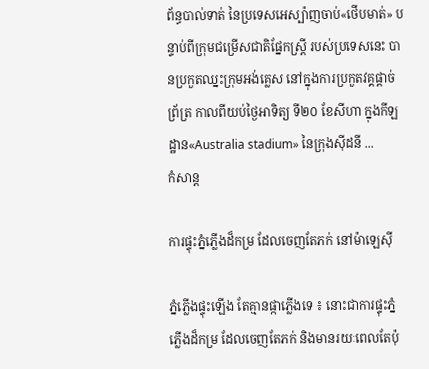ព័ន្ធបាល់ទាត់ នៃប្រទេសអេស្ប៉ាញចាប់«ថើបមាត់» បន្ទាប់ពីក្រុមជម្រើសជាតិផ្នែកស្ត្រី របស់ប្រទេសនេះ បានប្រកួតឈ្នះក្រុមអង់គ្លេស នៅក្នុងការប្រកួតវគ្គផ្ដាច់ព្រ័ត្រ កាលពីយប់ថ្ងៃអាទិត្យ ទី២០ ខែសីហា ក្នុងកីឡដ្ឋាន«Australia stadium» នៃក្រុងស៊ីដនី ...
កំសាន្ដ

ការផ្ទុះភ្នំភ្លើងដ៏កម្រ ដែលចេញតែភក់ នៅម៉ាឡេស៊ី

ភ្នំភ្លើងផ្ទុះឡើង តែគ្មានផ្កាភ្លើងទេ ៖ នោះជាការផ្ទុះភ្នំភ្លើងដ៏កម្រ ដែលចេញតែភក់ និងមានរយៈពេលតែប៉ុ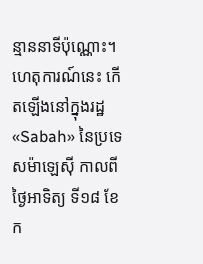ន្មាននាទីប៉ុណ្ណោះ។ ហេតុការណ៍នេះ កើតឡើងនៅក្នុងរដ្ឋ«Sabah» នៃប្រទេសម៉ាឡេស៊ី កាលពីថ្ងៃអាទិត្យ ទី១៨ ខែក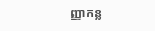ញ្ញាកន្ល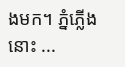ងមក។ ភ្នំភ្លើងនោះ ...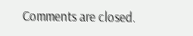Comments are closed.